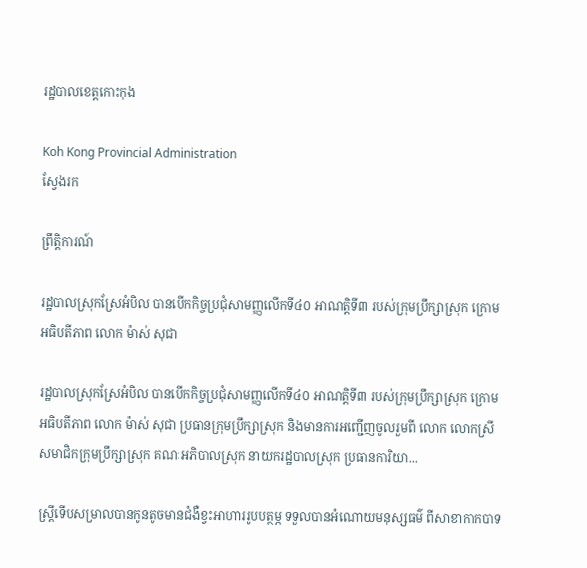រដ្ឋបាលខេត្តកោះកុង

Koh Kong Provincial Administration
ស្វែងរក

ព្រឹត្តិការណ៍

រដ្ឋបាលស្រុកស្រែអំបិល បានបើកកិច្ចប្រជុំសាមញ្ញលើកទី៤០ អាណត្តិទី៣ របស់ក្រុមប្រឹក្សាស្រុក ក្រោមអធិបតីភាព លោក ម៉ាស់ សុជា

រដ្ឋបាលស្រុកស្រែអំបិល បានបើកកិច្ចប្រជុំសាមញ្ញលើកទី៤០ អាណត្តិទី៣ របស់ក្រុមប្រឹក្សាស្រុក ក្រោមអធិបតីភាព លោក ម៉ាស់ សុជា ប្រធានក្រុមប្រឹក្សាស្រុក និងមានការអញ្ជើញចូលរួមពី លោក លោកស្រី សមាជិកក្រុមប្រឹក្សាស្រុក គណៈអភិបាលស្រុក នាយករដ្ឋបាលស្រុក ប្រធានការិយា...

ស្ត្រីទើបសម្រាលបានកូនតូចមានជំងឺខ្វះអាហាររូបបត្ថម្ភ ទទួលបានអំណោយមនុស្សធម៌ ពីសាខាកាកបាទ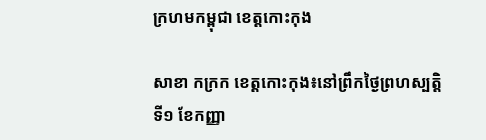ក្រហមកម្ពុជា ខេត្តកោះកុង

សាខា កក្រក ខេត្តកោះកុង៖នៅព្រឹកថ្ងៃព្រហស្បត្តិ ទី១ ខែកញ្ញា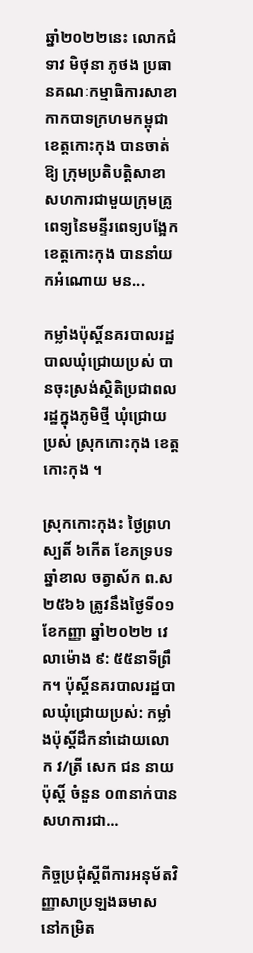ឆ្នាំ២០២២នេះ លោកជំទាវ មិថុនា ភូថង ប្រធានគណៈកម្មាធិការសាខាកាកបាទក្រហមកម្ពុជាខេត្តកោះកុង បានចាត់ឱ្យ ក្រុមប្រតិបត្តិសាខា សហការជាមួយក្រុមគ្រូពេទ្យនៃមន្ទីរពេទ្យបង្អែកខេត្តកោះកុង បាននាំយកអំណោយ មន...

កម្លាំងប៉ុស្តិ៍នគរបាលរដ្ឋបាលឃុំជ្រោយប្រស់ បានចុះស្រង់ស្ថិតិប្រជាពលរដ្ឋក្នុងភូមិថ្មី ឃុំជ្រោយប្រស់ ស្រុកកោះកុង ខេត្តកោះកុង ។

ស្រុកកោះកុងះ ថ្ងៃព្រហស្បតិ៍ ៦កើត ខែភទ្របទ  ឆ្នាំខាល ចត្វាស័ក ព.ស ២៥៦៦ ត្រូវនឹងថ្ងៃទី០១ ខែកញ្ញា ឆ្នាំ២០២២ វេលាម៉ោង ៩: ៥៥នាទីព្រឹក។ ប៉ុស្តិ៍នគរបាលរដ្ឋបាលឃុំជ្រោយប្រស់: កម្លាំងប៉ុស្តិ៍ដឹកនាំដោយលោក វ/ត្រី សេក ជន នាយប៉ុស្តិ៍ ចំនួន ០៣នាក់បានសហការជា...

កិច្ចប្រជុំស្ដីពីការអនុម័តវិញ្ញាសាប្រឡងឆមាស នៅកម្រិត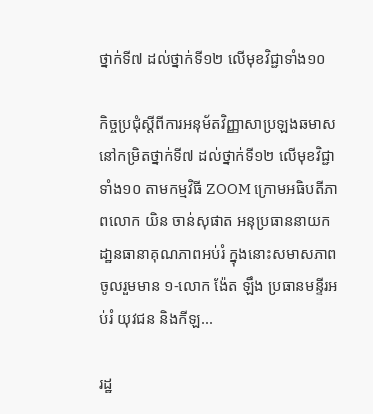ថ្នាក់ទី៧ ដល់ថ្នាក់ទី១២ លើមុខវិជ្ជាទាំង១០

កិច្ចប្រជុំស្ដីពីការអនុម័តវិញ្ញាសាប្រឡងឆមាស នៅកម្រិតថ្នាក់ទី៧ ដល់ថ្នាក់ទី១២ លើមុខវិជ្ជាទាំង១០ តាមកម្មវិធី ZOOM ក្រោមអធិបតីភាពលោក យិន ចាន់សុផាត អនុប្រធាននាយកដា្ឋនធានាគុណភាពអប់រំ ក្នុងនោះសមាសភាពចូលរួមមាន ១-លោក ង៉ែត ឡឹង ប្រធានមន្ទីរអប់រំ យុវជន និងកីឡ...

រដ្ឋ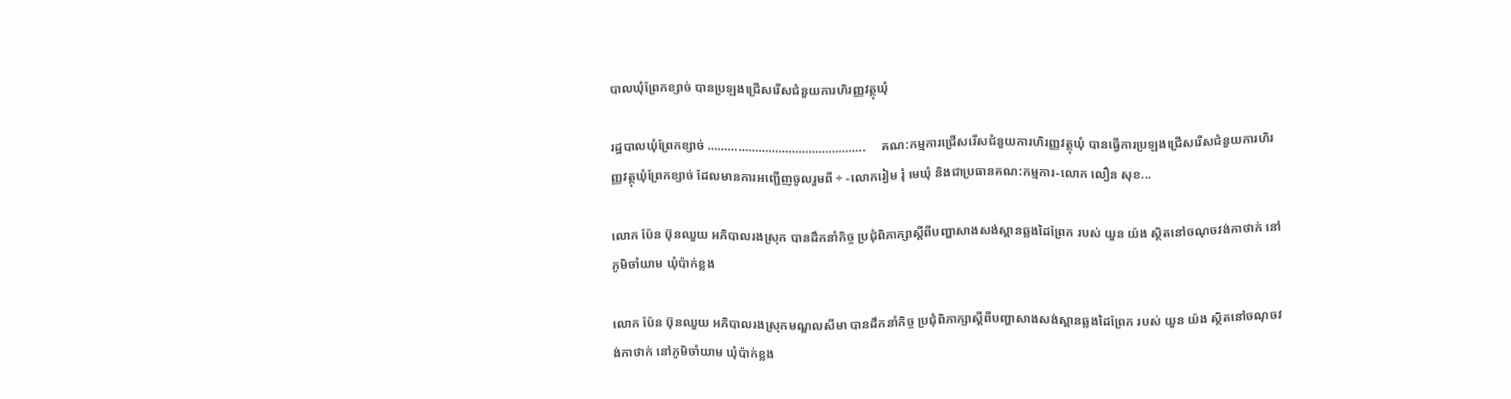បាលឃុំព្រែកខ្សាច់ បានប្រឡងជ្រើសរើសជំនួយការហិរញ្ញវត្ថុឃុំ

រដ្ឋបាលឃុំព្រែកខ្សាច់ ………………………………………..     គណ:កម្មការជ្រើសរើសជំនួយការហិរញ្ញវត្ថុឃុំ បានធ្វើការប្រឡងជ្រេីសរេីសជំនួយការហិរញ្ញវត្ថុឃុំព្រែកខ្សាច់ ដែលមានការអញ្ជើញចូលរួមពី ÷ -លោករៀម រុំ មេឃុំ និងជាប្រធានគណ:កម្មការ-លោក លឿន សុខ...

លោក ប៉ែន ប៊ុនឈួយ អភិបាលរងស្រុក បានដឹកនាំកិច្ច ប្រជុំពិភាក្សាស្តីពីបញ្ហាសាងសង់ស្ពានឆ្លងដៃព្រែក របស់ យួន យ៉ង ស្ថិតនៅចណុចវង់កាថាក់ នៅភូមិចាំយាម ឃុំប៉ាក់ខ្លង

លោក ប៉ែន ប៊ុនឈួយ អភិបាលរងស្រុកមណ្ឌលសីមា បានដឹកនាំកិច្ច ប្រជុំពិភាក្សាស្តីពីបញ្ហាសាងសង់ស្ពានឆ្លងដៃព្រែក របស់ យួន យ៉ង ស្ថិតនៅចណុចវង់កាថាក់ នៅភូមិចាំយាម ឃុំប៉ាក់ខ្លង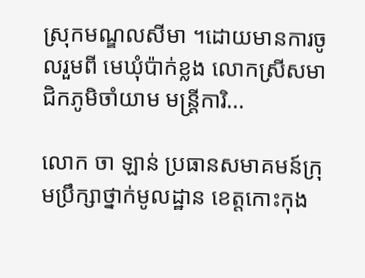ស្រុកមណ្ឌលសីមា ។ដោយមានការចូលរួមពី មេឃុំប៉ាក់ខ្លង លោកស្រីសមាជិកភូមិចាំយាម មន្រ្តីការិ...

លោក ចា ឡាន់ ប្រធានសមាគមន៍ក្រុមប្រឹក្សាថ្នាក់មូលដ្ឋាន ខេត្តកោះកុង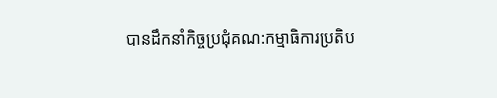បានដឹកនាំកិច្ចប្រជុំគណ:កម្មាធិការប្រតិប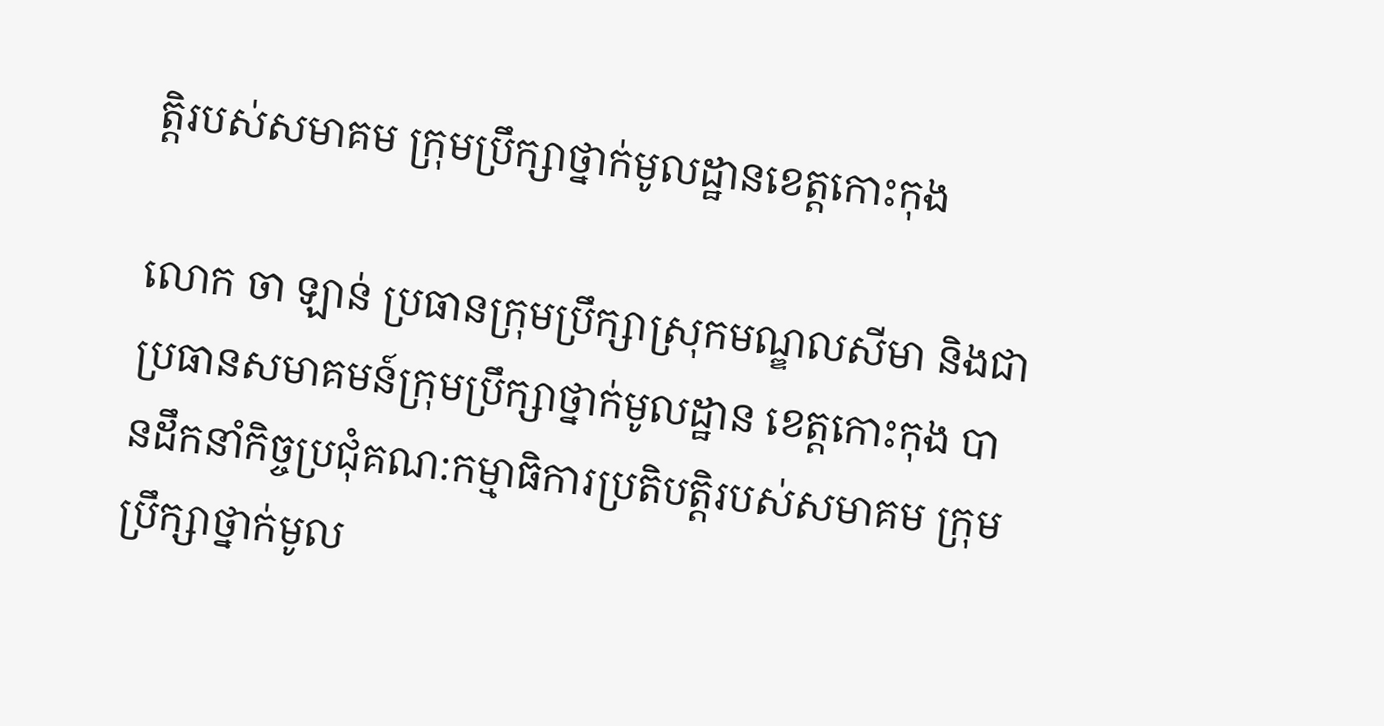ត្តិរបស់សមាគម ក្រុមប្រឹក្សាថ្នាក់មូលដ្ឋានខេត្តកោះកុង

លោក ចា ឡាន់ ប្រធានក្រុមប្រឹក្សាស្រុកមណ្ឌលសីមា និងជាប្រធានសមាគមន៍ក្រុមប្រឹក្សាថ្នាក់មូលដ្ឋាន ខេត្តកោះកុង បានដឹកនាំកិច្ចប្រជុំគណ:កម្មាធិការប្រតិបត្តិរបស់សមាគម ក្រុមប្រឹក្សាថ្នាក់មូល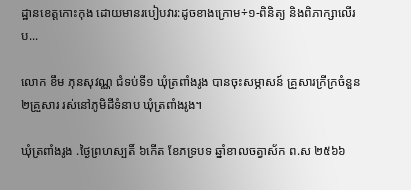ដ្ឋានខេត្តកោះកុង ដោយមានរបៀបវារ:ដូចខាងក្រោម÷១-ពិនិត្យ និងពិភាក្សាលើរប...

លោក ខឹម ភុនសុវណ្ណ ជំទប់ទី១ ឃុំត្រពាំងរូង បានចុះសម្ភាសន៍ គ្រួសារក្រីក្រចំនួន ២គ្រួសារ រស់នៅភូមិដីទំនាប ឃុំត្រពាំងរូង។

ឃុំត្រពាំងរូង .ថ្ងៃព្រហស្បតិ៍ ៦កើត ខែភទ្របទ ឆ្នាំខាលចត្វាស័ក ព.ស ២៥៦៦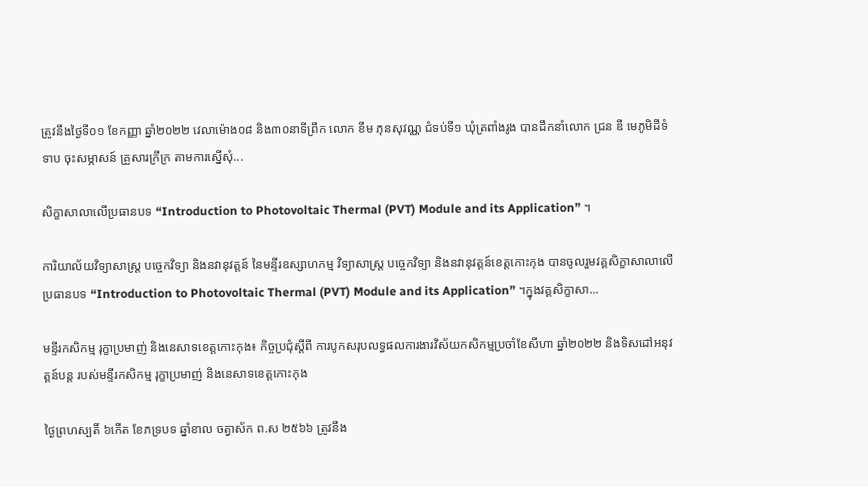ត្រូវនឹងថ្ងៃទី០១ ខែកញ្ញា ឆ្នាំ២០២២ វេលាម៉ោង០៨ និង៣០នាទីព្រឹក លោក ខឹម ភុនសុវណ្ណ ជំទប់ទី១ ឃុំត្រពាំងរូង បានដឹកនាំលោក ជ្រន ឌី មេភូមិដីទំទាប ចុះសម្ភាសន៍ គ្រួសារក្រីក្រ តាមការស្នើសុំ...

សិក្ខាសាលាលើប្រធានបទ “Introduction to Photovoltaic Thermal (PVT) Module and its Application” ។

ការិយាល័យវិទ្យាសាស្ត្រ បច្ចេកវិទ្យា និងនវានុវត្តន៍ នៃមន្ទីរឧស្សាហកម្ម វិទ្យាសាស្ត្រ បច្ចេកវិទ្យា និងនវានុវត្តន៍ខេត្តកោះកុង បានចូលរួមវគ្គសិក្ខាសាលាលើប្រធានបទ “Introduction to Photovoltaic Thermal (PVT) Module and its Application” ។ក្នុងវគ្គសិក្ខាសា...

មន្ទីរកសិកម្ម រុក្ខាប្រមាញ់ និងនេសាទខេត្តកោះកុង៖ កិច្ចប្រជុំស្តីពី ការបូកសរុបលទ្ធផលការងារវិស័យកសិកម្មប្រចាំខែសីហា ឆ្នាំ២០២២ និងទិសដៅអនុវត្តន៍បន្ត របស់មន្ទីរកសិកម្ម រុក្ខាប្រមាញ់ និងនេសាទខេត្តកោះកុង

ថ្ងៃព្រហស្បតិ៍ ៦កើត ខែភទ្របទ ឆ្នាំខាល ចត្វាស័ក ព.ស ២៥៦៦ ត្រូវនឹង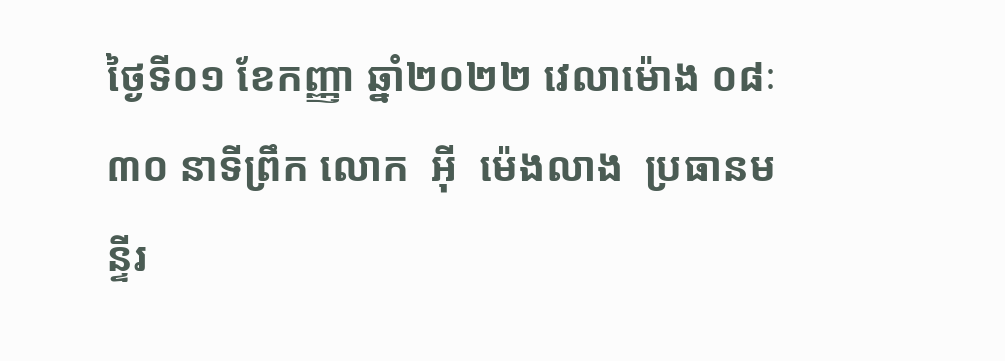ថ្ងៃទី០១ ខែកញ្ញា ឆ្នាំ២០២២ វេលាម៉ោង ០៨ៈ៣០ នាទីព្រឹក លោក  អុី  ម៉េងលាង  ប្រធានមន្ទីរ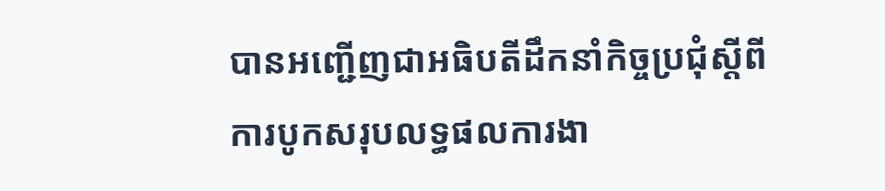បានអញ្ជើញជាអធិបតីដឹកនាំកិច្ចប្រជុំស្តីពី ការបូកសរុបលទ្ធផលការងា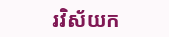រវិស័យក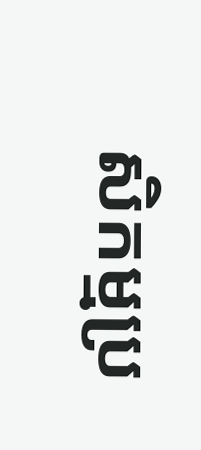សិកម្មប្រ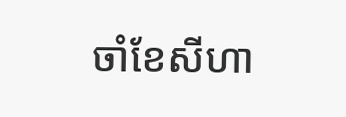ចាំខែសីហា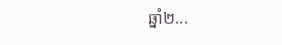ឆ្នាំ២...